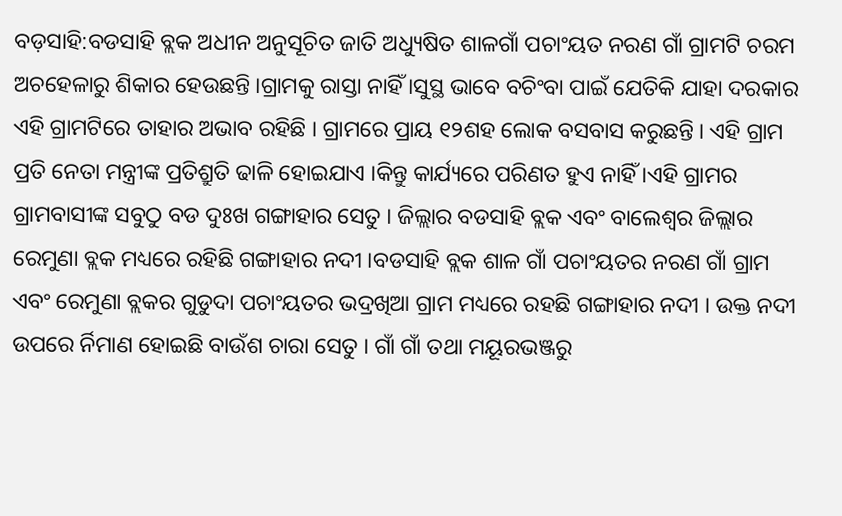ବଡ଼ସାହି:ବଡସାହି ବ୍ଲକ ଅଧୀନ ଅନୁସୂଚିତ ଜାତି ଅଧ୍ୟୁଷିତ ଶାଳଗାଁ ପଚାଂୟତ ନରଣ ଗାଁ ଗ୍ରାମଟି ଚରମ ଅଚହେଳାରୁ ଶିକାର ହେଉଛନ୍ତି ।ଗ୍ରାମକୁ ରାସ୍ତା ନାହିଁ ।ସୁସ୍ଥ ଭାବେ ବଚିଂବା ପାଇଁ ଯେତିକି ଯାହା ଦରକାର ଏହି ଗ୍ରାମଟିରେ ତାହାର ଅଭାବ ରହିଛି । ଗ୍ରାମରେ ପ୍ରାୟ ୧୨ଶହ ଲୋକ ବସବାସ କରୁଛନ୍ତି । ଏହି ଗ୍ରାମ ପ୍ରତି ନେତା ମନ୍ତ୍ରୀଙ୍କ ପ୍ରତିଶ୍ରୁତି ଢାଳି ହୋଇଯାଏ ।କିନ୍ତୁ କାର୍ଯ୍ୟରେ ପରିଣତ ହୁଏ ନାହିଁ ।ଏହି ଗ୍ରାମର ଗ୍ରାମବାସୀଙ୍କ ସବୁଠୁ ବଡ ଦୁଃଖ ଗଙ୍ଗାହାର ସେତୁ । ଜିଲ୍ଲାର ବଡସାହି ବ୍ଲକ ଏବଂ ବାଲେଶ୍ୱର ଜିଲ୍ଲାର ରେମୁଣା ବ୍ଲକ ମଧ୍ୟରେ ରହିଛି ଗଙ୍ଗାହାର ନଦୀ ।ବଡସାହି ବ୍ଲକ ଶାଳ ଗାଁ ପଚାଂୟତର ନରଣ ଗାଁ ଗ୍ରାମ ଏବଂ ରେମୁଣା ବ୍ଲକର ଗୁଡୁଦା ପଚାଂୟତର ଭଦ୍ରଖିଆ ଗ୍ରାମ ମଧ୍ୟରେ ରହଛି ଗଙ୍ଗାହାର ନଦୀ । ଉକ୍ତ ନଦୀ ଉପରେ ର୍ନିମାଣ ହୋଇଛି ବାଉଁଶ ଚାରା ସେତୁ । ଗାଁ ଗାଁ ତଥା ମୟୂରଭଞ୍ଜରୁ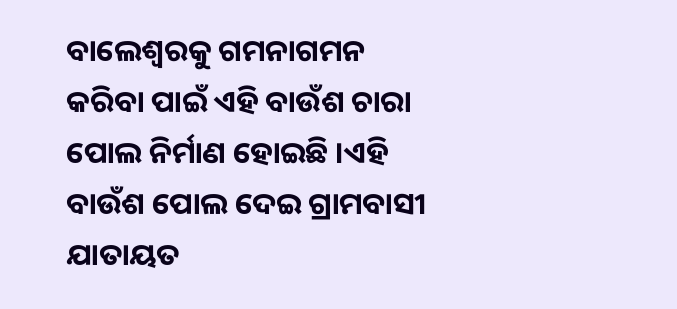ବାଲେଶ୍ୱରକୁ ଗମନାଗମନ କରିବା ପାଇଁ ଏହି ବାଉଁଶ ଚାରା ପୋଲ ନିର୍ମାଣ ହୋଇଛି ।ଏହି ବାଉଁଶ ପୋଲ ଦେଇ ଗ୍ରାମବାସୀ ଯାତାୟତ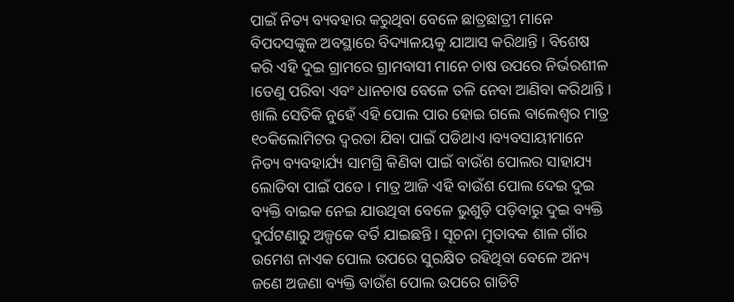ପାଇଁ ନିତ୍ୟ ବ୍ୟବହାର କରୁଥିବା ବେଳେ ଛାତ୍ରଛାତ୍ରୀ ମାନେ ବିପଦସଙ୍କୁଳ ଅବସ୍ଥାରେ ବିଦ୍ୟାଳୟକୁ ଯାଆସ କରିଥାନ୍ତି । ବିଶେଷ କରି ଏହି ଦୁଇ ଗ୍ରାମରେ ଗ୍ରାମବାସୀ ମାନେ ଚାଷ ଉପରେ ନିର୍ଭରଶୀଳ ।ତେଣୁ ପରିବା ଏବଂ ଧାନଚାଷ ବେଳେ ତଳି ନେବା ଆଣିବା କରିଥାନ୍ତି । ଖାଲି ସେତିକି ନୁହେଁ ଏହି ପୋଲ ପାର ହୋଇ ଗଲେ ବାଲେଶ୍ୱର ମାତ୍ର ୧୦କିଲୋମିଟର ଦ୍ୱରତା ଯିବା ପାଇଁ ପଡିଥାଏ ।ବ୍ୟବସାୟୀମାନେ ନିତ୍ୟ ବ୍ୟବହାର୍ଯ୍ୟ ସାମଗ୍ରି କିଣିବା ପାଇଁ ବାଉଁଶ ପୋଲର ସାହାଯ୍ୟ ଲୋଡିବା ପାଇଁ ପଡେ । ମାତ୍ର ଆଜି ଏହି ବାଉଁଶ ପୋଲ ଦେଇ ଦୁଇ ବ୍ୟକ୍ତି ବାଇକ ନେଇ ଯାଉଥିବା ବେଳେ ଭୁଶୁଡ଼ି ପଡ଼ିବାରୁ ଦୁଇ ବ୍ୟକ୍ତି ଦୁର୍ଘଟଣାରୁ ଅଳ୍ପକେ ବର୍ତି ଯାଇଛନ୍ତି । ସୂଚନା ମୁତାବକ ଶାଳ ଗାଁର ଉମେଶ ନାଏକ ପୋଲ ଉପରେ ସୁରକ୍ଷିତ ରହିଥିବା ବେଳେ ଅନ୍ୟ ଜଣେ ଅଜଣା ବ୍ୟକ୍ତି ବାଉଁଶ ପୋଲ ଉପରେ ଗାଡିଟି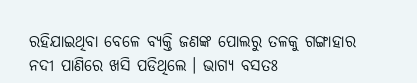ରହିଯାଇଥିବା ବେଳେ ବ୍ୟକ୍ତି ଜଣଙ୍କ ପୋଲରୁ ତଳକୁ ଗଙ୍ଗାହାର ନଦୀ ପାଣିରେ ଖସି ପଡିଥିଲେ । ଭାଗ୍ୟ ବସତଃ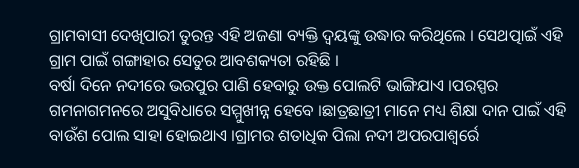ଗ୍ରାମବାସୀ ଦେଖିପାରୀ ତୁରନ୍ତ ଏହି ଅଜଣା ବ୍ୟକ୍ତି ଦ୍ୱୟଙ୍କୁ ଉଦ୍ଧାର କରିଥିଲେ । ସେଥତ୍ପାଇଁ ଏହି ଗ୍ରାମ ପାଇଁ ଗଙ୍ଗାହାର ସେତୁର ଆବଶକ୍ୟତା ରହିଛି ।
ବର୍ଷା ଦିନେ ନଦୀରେ ଭରପୁର ପାଣି ହେବାରୁ ଉକ୍ତ ପୋଲଟି ଭାଙ୍ଗିଯାଏ ।ପରସ୍ପର ଗମନାଗମନରେ ଅସୁବିଧାରେ ସମ୍ମୁଖୀନ୍ନ ହେବେ ।ଛାତ୍ରଛାତ୍ରୀ ମାନେ ମଧ୍ୟ ଶିକ୍ଷା ଦାନ ପାଇଁ ଏହି ବାଉଁଶ ପୋଲ ସାହା ହୋଇଥାଏ ।ଗ୍ରାମର ଶତାଧିକ ପିଲା ନଦୀ ଅପରପାଶ୍ୱର୍ରେ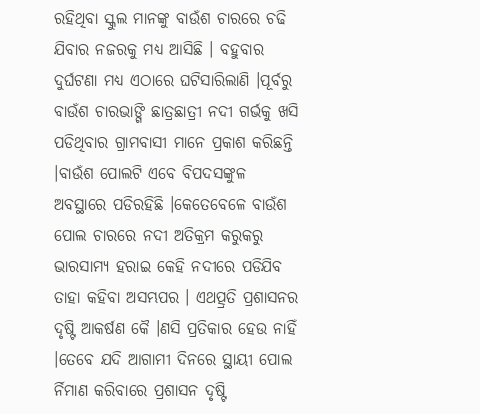ରହିଥିବା ସ୍କୁଲ ମାନଙ୍କୁ ବାଉଁଶ ଚାରରେ ଚଢି ଯିବାର ନଜରକୁ ମଧ୍ୟ ଆସିଛି । ବହୁବାର ଦୁର୍ଘଟଣା ମଧ୍ୟ ଏଠାରେ ଘଟିସାରିଲାଣି ।ପୂର୍ବରୁ ବାଉଁଶ ଚାରଭାଙ୍ଗି ଛାତ୍ରଛାତ୍ରୀ ନଦୀ ଗର୍ଭକୁ ଖସି ପଡିଥିବାର ଗ୍ରାମବାସୀ ମାନେ ପ୍ରକାଶ କରିଛନ୍ତି ।ବାଉଁଶ ପୋଲଟି ଏବେ ବିପଦସଙ୍କୁଳ ଅବସ୍ଥାରେ ପଡିରହିଛି ।କେତେବେଳେ ବାଉଁଶ ପୋଲ ଚାରରେ ନଦୀ ଅତିକ୍ରମ କରୁକରୁ ଭାରସାମ୍ୟ ହରାଇ କେହି ନଦୀରେ ପଡିଯିବ ତାହା କହିବା ଅସମ୍ଭପର । ଏଥତ୍ପ୍ରତି ପ୍ରଶାସନର ଦୃଷ୍ଟି ଆକର୍ଷଣ କୈ ।ଣସି ପ୍ରତିକାର ହେଉ ନାହିଁ ।ତେବେ ଯଦି ଆଗାମୀ ଦିନରେ ସ୍ଥାୟୀ ପୋଲ ର୍ନିମାଣ କରିବାରେ ପ୍ରଶାସନ ଦୃଷ୍ଟି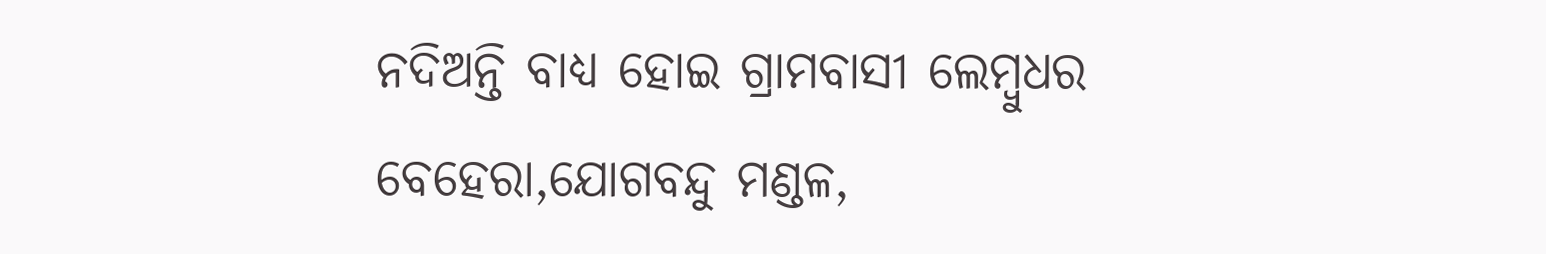ନଦିଅନ୍ତି ବାଧ୍ୟ ହୋଇ ଗ୍ରାମବାସୀ ଲେମ୍ବୁଧର ବେହେରା,ଯୋଗବନ୍ଦୁ ମଣ୍ଡଳ,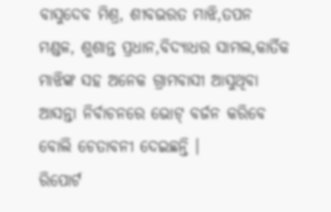ବାସୁଦେବ ମିଶ୍ର, ଶୀବଭରତ ମାଝି,ତପନ ମଣ୍ଡଳ, ଶୁଶାନ୍ତ ପ୍ରଧାନ,ବିଦ୍ୟାଧର ସାମଲ,କାର୍ତିକ ମାଝିଙ୍କ ସହ ଅନେକ ଗ୍ରାମବାସୀ ଆସୁଥିବା ଆସନ୍ତା ନିର୍ବାଚନରେ ଭୋଟ୍ ବର୍ଜନ କରିବେ ବୋଲି ଚେତାବନୀ ଦେଇଛନ୍ତି ।
ରିପୋର୍ଟ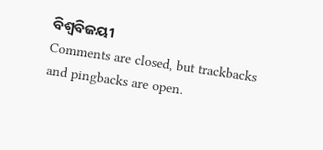ବିଶ୍ୱବିଜୟୀ
Comments are closed, but trackbacks and pingbacks are open.